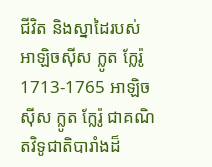ជីវិត និងស្នាដៃរបស់ អាឡិចស៊ីស ក្លូត ក្លែរ៉ូ 1713-1765 អាឡិចស៊ីស ក្លូត ក្លែរ៉ូ ជាគណិតវិទូជាតិបារាំងដ៏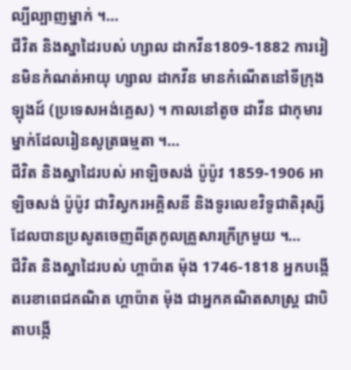ល្បីល្បាញម្នាក់ ។…
ជីវិត និងស្នាដៃរបស់ ហ្សាល ដាកវីន1809-1882 ការរៀនមិនកំណត់អាយុ ហ្សាល ដាកវីន មានកំណើតនៅទីក្រុងឡុងដ៍ (ប្រទេសអង់គ្លេស) ។ កាលនៅតូច ដាវីន ជាកុមារម្នាក់ដែលរៀនសូត្រធម្មតា ។…
ជីវិត និងស្នាដៃរបស់ អាឡិចសង់ ប៉ូប៉ូវ 1859-1906 អាឡិចសង់ ប៉ូប៉ូវ ជាវិស្វករអគ្គិសនី និងទូរលេខវិទូជាតិរុស្សី ដែលបានប្រសូតចេញពីត្រកូលគ្រួសារក្រីក្រមួយ ។…
ជីវិត និងស្នាដៃរបស់ ហ្គាប៉ាត ម៉ុង 1746-1818 អ្នកបង្កើតរេខាពេជគណិត ហ្គាប៉ាត ម៉ុង ជាអ្នកគណិតសាស្ត្រ ជាបិតាបង្កើ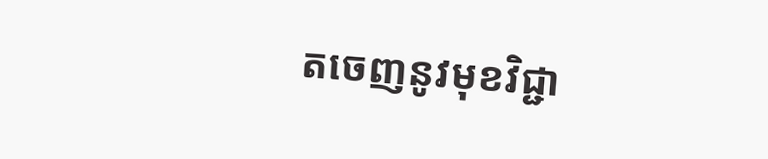តចេញនូវមុខវិជ្ជា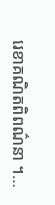រេខាគណិតពិពណ៌នា ។…